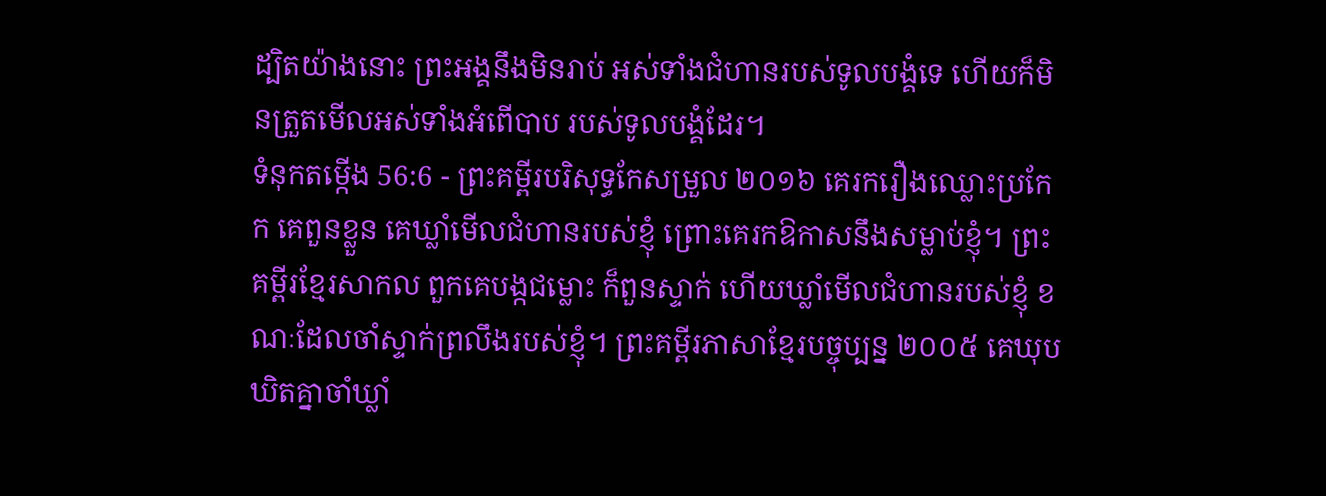ដ្បិតយ៉ាងនោះ ព្រះអង្គនឹងមិនរាប់ អស់ទាំងជំហានរបស់ទូលបង្គំទេ ហើយក៏មិនត្រួតមើលអស់ទាំងអំពើបាប របស់ទូលបង្គំដែរ។
ទំនុកតម្កើង 56:6 - ព្រះគម្ពីរបរិសុទ្ធកែសម្រួល ២០១៦ គេរករឿងឈ្លោះប្រកែក គេពួនខ្លួន គេឃ្លាំមើលជំហានរបស់ខ្ញុំ ព្រោះគេរកឱកាសនឹងសម្លាប់ខ្ញុំ។ ព្រះគម្ពីរខ្មែរសាកល ពួកគេបង្កជម្លោះ ក៏ពួនស្ទាក់ ហើយឃ្លាំមើលជំហានរបស់ខ្ញុំ ខណៈដែលចាំស្ទាក់ព្រលឹងរបស់ខ្ញុំ។ ព្រះគម្ពីរភាសាខ្មែរបច្ចុប្បន្ន ២០០៥ គេឃុបឃិតគ្នាចាំឃ្លាំ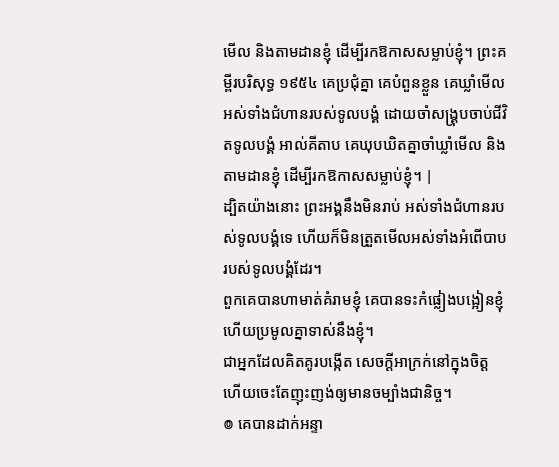មើល និងតាមដានខ្ញុំ ដើម្បីរកឱកាសសម្លាប់ខ្ញុំ។ ព្រះគម្ពីរបរិសុទ្ធ ១៩៥៤ គេប្រជុំគ្នា គេបំពួនខ្លួន គេឃ្លាំមើលអស់ទាំងជំហានរបស់ទូលបង្គំ ដោយចាំសង្គ្រុបចាប់ជីវិតទូលបង្គំ អាល់គីតាប គេឃុបឃិតគ្នាចាំឃ្លាំមើល និងតាមដានខ្ញុំ ដើម្បីរកឱកាសសម្លាប់ខ្ញុំ។ |
ដ្បិតយ៉ាងនោះ ព្រះអង្គនឹងមិនរាប់ អស់ទាំងជំហានរបស់ទូលបង្គំទេ ហើយក៏មិនត្រួតមើលអស់ទាំងអំពើបាប របស់ទូលបង្គំដែរ។
ពួកគេបានហាមាត់គំរាមខ្ញុំ គេបានទះកំផ្លៀងបង្អៀនខ្ញុំ ហើយប្រមូលគ្នាទាស់នឹងខ្ញុំ។
ជាអ្នកដែលគិតគូរបង្កើត សេចក្ដីអាក្រក់នៅក្នុងចិត្ត ហើយចេះតែញុះញង់ឲ្យមានចម្បាំងជានិច្ច។
៙ គេបានដាក់អន្ទា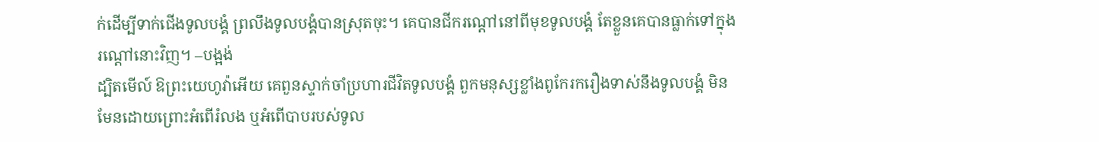ក់ដើម្បីទាក់ជើងទូលបង្គំ ព្រលឹងទូលបង្គំបានស្រុតចុះ។ គេបានជីករណ្តៅនៅពីមុខទូលបង្គំ តែខ្លួនគេបានធ្លាក់ទៅក្នុងរណ្តៅនោះវិញ។ –បង្អង់
ដ្បិតមើល៍ ឱព្រះយេហូវ៉ាអើយ គេពួនស្ទាក់ចាំប្រហារជីវិតទូលបង្គំ ពួកមនុស្សខ្លាំងពូកែរករឿងទាស់នឹងទូលបង្គំ មិនមែនដោយព្រោះអំពើរំលង ឬអំពើបាបរបស់ទូល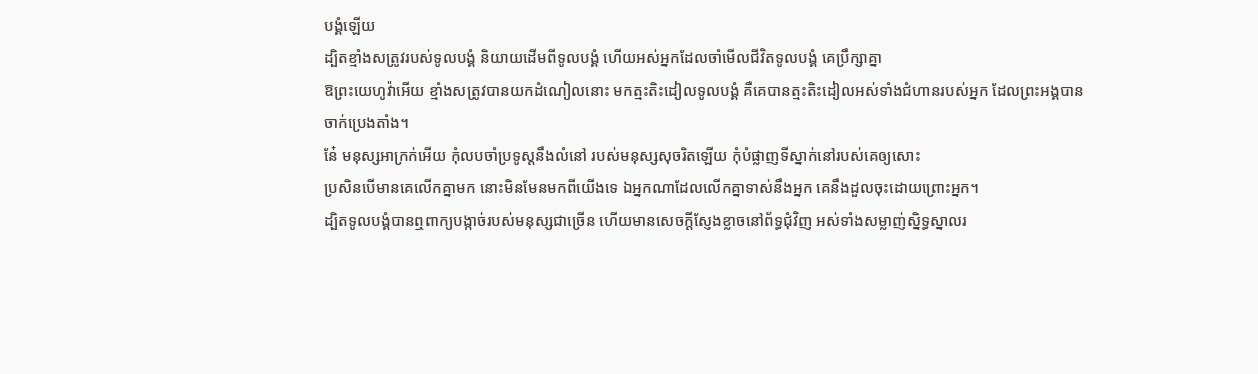បង្គំឡើយ
ដ្បិតខ្មាំងសត្រូវរបស់ទូលបង្គំ និយាយដើមពីទូលបង្គំ ហើយអស់អ្នកដែលចាំមើលជីវិតទូលបង្គំ គេប្រឹក្សាគ្នា
ឱព្រះយេហូវ៉ាអើយ ខ្មាំងសត្រូវបានយកដំណៀលនោះ មកត្មះតិះដៀលទូលបង្គំ គឺគេបានត្មះតិះដៀលអស់ទាំងជំហានរបស់អ្នក ដែលព្រះអង្គបានចាក់ប្រេងតាំង។
នែ៎ មនុស្សអាក្រក់អើយ កុំលបចាំប្រទូស្តនឹងលំនៅ របស់មនុស្សសុចរិតឡើយ កុំបំផ្លាញទីស្នាក់នៅរបស់គេឲ្យសោះ
ប្រសិនបើមានគេលើកគ្នាមក នោះមិនមែនមកពីយើងទេ ឯអ្នកណាដែលលើកគ្នាទាស់នឹងអ្នក គេនឹងដួលចុះដោយព្រោះអ្នក។
ដ្បិតទូលបង្គំបានឮពាក្យបង្កាច់របស់មនុស្សជាច្រើន ហើយមានសេចក្ដីស្ញែងខ្លាចនៅព័ទ្ធជុំវិញ អស់ទាំងសម្លាញ់ស្និទ្ធស្នាលរ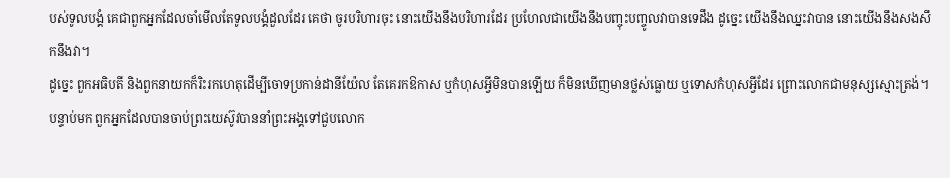បស់ទូលបង្គំ គេជាពួកអ្នកដែលចាំមើលតែទូលបង្គំដួលដែរ គេថា ចូរបរិហារចុះ នោះយើងនឹងបរិហារដែរ ប្រហែលជាយើងនឹងបញ្ចុះបញ្ចូលវាបានទេដឹង ដូច្នេះ យើងនឹងឈ្នះវាបាន នោះយើងនឹងសងសឹកនឹងវា។
ដូច្នេះ ពួកអធិបតី និងពួកនាយកក៏រិះរកហេតុដើម្បីចោទប្រកាន់ដានីយ៉ែល តែគេរកឱកាស ឬកំហុសអ្វីមិនបានឡើយ ក៏មិនឃើញមានថ្លស់ធ្លោយ ឬទោសកំហុសអ្វីដែរ ព្រោះលោកជាមនុស្សស្មោះត្រង់។
បន្ទាប់មក ពួកអ្នកដែលបានចាប់ព្រះយេស៊ូវបាននាំព្រះអង្គទៅជួបលោក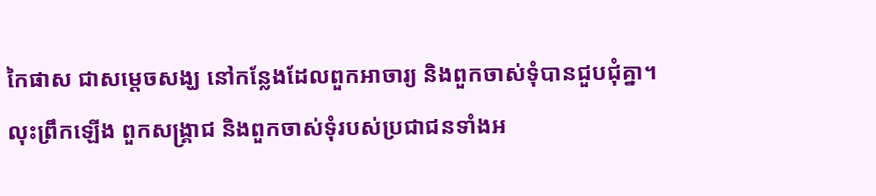កៃផាស ជាសម្ដេចសង្ឃ នៅកន្លែងដែលពួកអាចារ្យ និងពួកចាស់ទុំបានជួបជុំគ្នា។
លុះព្រឹកឡើង ពួកសង្គ្រាជ និងពួកចាស់ទុំរបស់ប្រជាជនទាំងអ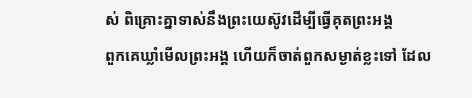ស់ ពិគ្រោះគ្នាទាស់នឹងព្រះយេស៊ូវដើម្បីធ្វើគុតព្រះអង្គ
ពួកគេឃ្លាំមើលព្រះអង្គ ហើយក៏ចាត់ពួកសម្ងាត់ខ្លះទៅ ដែល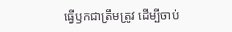ធ្វើឫកជាត្រឹមត្រូវ ដើម្បីចាប់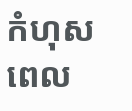កំហុសពេល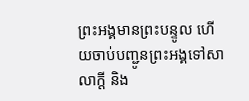ព្រះអង្គមានព្រះបន្ទូល ហើយចាប់បញ្ជូនព្រះអង្គទៅសាលាក្តី និង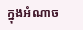ក្នុងអំណាច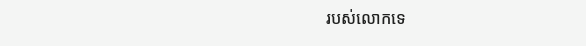របស់លោកទេ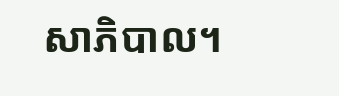សាភិបាល។